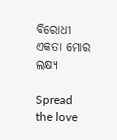ବିରୋଧୀ ଏକତା ମୋର ଲକ୍ଷ୍ୟ

Spread the love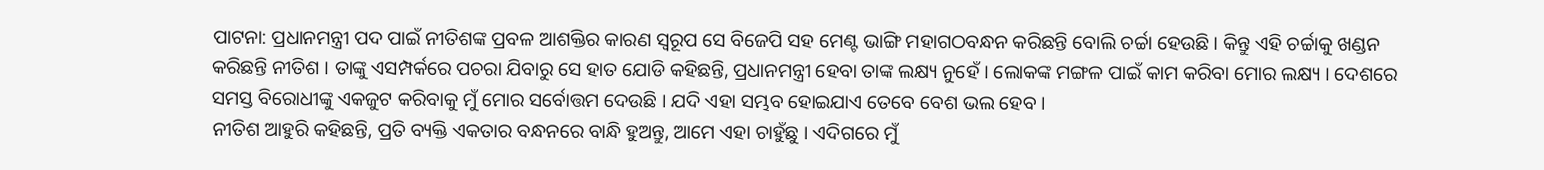ପାଟନା: ପ୍ରଧାନମନ୍ତ୍ରୀ ପଦ ପାଇଁ ନୀତିଶଙ୍କ ପ୍ରବଳ ଆଶକ୍ତିର କାରଣ ସ୍ୱରୂପ ସେ ବିଜେପି ସହ ମେଣ୍ଟ ଭାଙ୍ଗି ମହାଗଠବନ୍ଧନ କରିଛନ୍ତି ବୋଲି ଚର୍ଚ୍ଚା ହେଉଛି । କିନ୍ତୁ ଏହି ଚର୍ଚ୍ଚାକୁ ଖଣ୍ଡନ କରିଛନ୍ତି ନୀତିଶ । ତାଙ୍କୁ ଏସମ୍ପର୍କରେ ପଚରା ଯିବାରୁ ସେ ହାତ ଯୋଡି କହିଛନ୍ତି, ପ୍ରଧାନମନ୍ତ୍ରୀ ହେବା ତାଙ୍କ ଲକ୍ଷ୍ୟ ନୁହେଁ । ଲୋକଙ୍କ ମଙ୍ଗଳ ପାଇଁ କାମ କରିବା ମୋର ଲକ୍ଷ୍ୟ । ଦେଶରେ ସମସ୍ତ ବିରୋଧୀଙ୍କୁ ଏକଜୁଟ କରିବାକୁ ମୁଁ ମୋର ସର୍ବୋତ୍ତମ ଦେଉଛି । ଯଦି ଏହା ସମ୍ଭବ ହୋଇଯାଏ ତେବେ ବେଶ ଭଲ ହେବ ।
ନୀତିଶ ଆହୁରି କହିଛନ୍ତି, ପ୍ରତି ବ୍ୟକ୍ତି ଏକତାର ବନ୍ଧନରେ ବାନ୍ଧି ହୁଅନ୍ତୁ, ଆମେ ଏହା ଚାହୁଁଛୁ । ଏଦିଗରେ ମୁଁ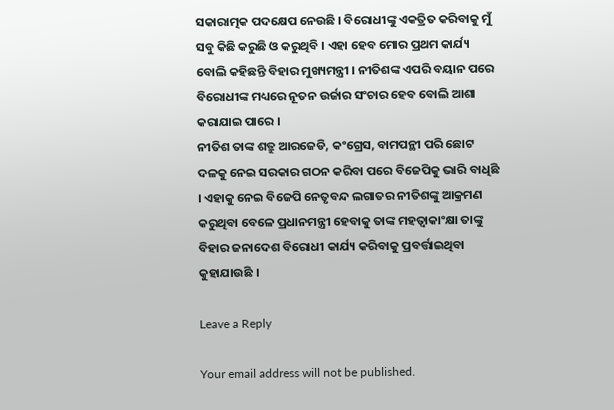ସକାରାତ୍ମକ ପଦକ୍ଷେପ ନେଉଛି । ବିରୋଧୀଙ୍କୁ ଏକତ୍ରିତ କରିବାକୁ ମୁଁ ସବୁ କିଛି କରୁଛି ଓ କରୁଥିବି । ଏହା ହେବ ମୋର ପ୍ରଥମ କାର୍ଯ୍ୟ ବୋଲି କହିଛନ୍ତି ବିହାର ମୁଖ୍ୟମନ୍ତ୍ରୀ । ନୀତିଶଙ୍କ ଏପରି ବୟାନ ପରେ ବିରୋଧୀଙ୍କ ମଧ୍ୟରେ ନୂତନ ଉର୍ଜାର ସଂଚାର ହେବ ବୋଲି ଆଶା କରାଯାଇ ପାରେ ।
ନୀତିଶ ତାଙ୍କ ଶତ୍ରୁ ଆରଜେଡି, କଂଗ୍ରେସ, ବାମପନ୍ଥୀ ପରି ଛୋଟ ଦଳକୁ ନେଇ ସରକାର ଗଠନ କରିବା ପରେ ବିଜେପିକୁ ଭାରି ବାଧିଛି । ଏହାକୁ ନେଇ ବିଜେପି ନେତୃବନ୍ଦ ଲଗାତର ନୀତିଶଙ୍କୁ ଆକ୍ରମଣ କରୁଥିବା ବେଳେ ପ୍ରଧାନମନ୍ତ୍ରୀ ହେବାକୁ ତାଙ୍କ ମହତ୍ୱାକାଂକ୍ଷା ତାଙ୍କୁ ବିହାର ଜନାଦେଶ ବିରୋଧୀ କାର୍ଯ୍ୟ କରିବାକୁ ପ୍ରବର୍ତ୍ତାଇଥିବା କୁହାଯାଉଛି ।

Leave a Reply

Your email address will not be published.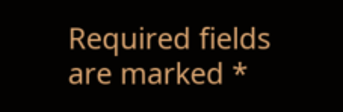Required fields are marked *